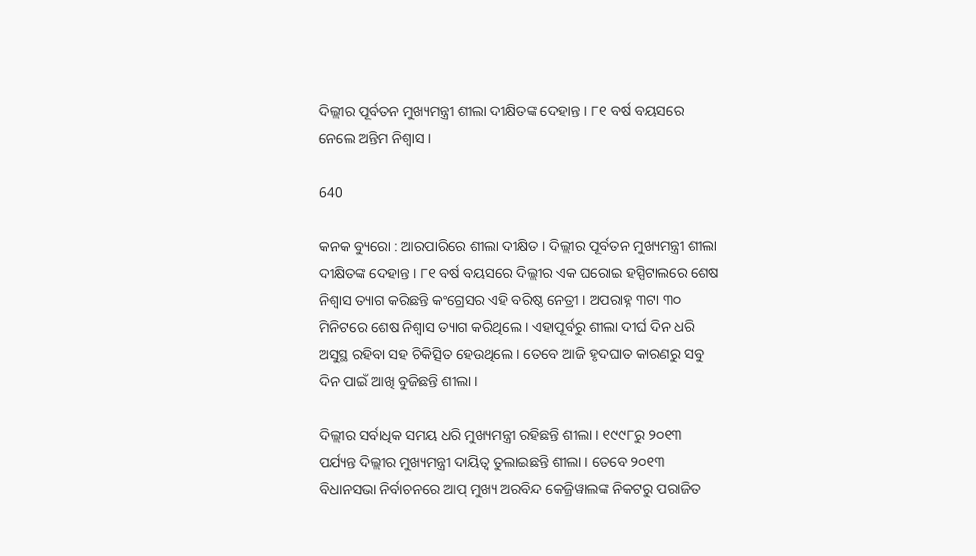ଦିଲ୍ଲୀର ପୂର୍ବତନ ମୁଖ୍ୟମନ୍ତ୍ରୀ ଶୀଲା ଦୀକ୍ଷିତଙ୍କ ଦେହାନ୍ତ । ୮୧ ବର୍ଷ ବୟସରେ ନେଲେ ଅନ୍ତିମ ନିଶ୍ୱାସ ।

640

କନକ ବ୍ୟୁରୋ : ଆରପାରିରେ ଶୀଲା ଦୀକ୍ଷିତ । ଦିଲ୍ଲୀର ପୂର୍ବତନ ମୁଖ୍ୟମନ୍ତ୍ରୀ ଶୀଲା ଦୀକ୍ଷିତଙ୍କ ଦେହାନ୍ତ । ୮୧ ବର୍ଷ ବୟସରେ ଦିଲ୍ଲୀର ଏକ ଘରୋଇ ହସ୍ପିଟାଲରେ ଶେଷ ନିଶ୍ୱାସ ତ୍ୟାଗ କରିଛନ୍ତି କଂଗ୍ରେସର ଏହି ବରିଷ୍ଠ ନେତ୍ରୀ । ଅପରାହ୍ନ ୩ଟା ୩୦ ମିନିଟରେ ଶେଷ ନିଶ୍ୱାସ ତ୍ୟାଗ କରିଥିଲେ । ଏହାପୂର୍ବରୁ ଶୀଲା ଦୀର୍ଘ ଦିନ ଧରି ଅସୁସ୍ଥ ରହିବା ସହ ଚିକିତ୍ସିତ ହେଉଥିଲେ । ତେବେ ଆଜି ହୃଦଘାତ କାରଣରୁ ସବୁ ଦିନ ପାଇଁ ଆଖି ବୁଜିଛନ୍ତି ଶୀଲା ।

ଦିଲ୍ଲୀର ସର୍ବାଧିକ ସମୟ ଧରି ମୁଖ୍ୟମନ୍ତ୍ରୀ ରହିଛନ୍ତି ଶୀଲା । ୧୯୯୮ରୁ ୨୦୧୩ ପର୍ଯ୍ୟନ୍ତ ଦିଲ୍ଲୀର ମୁଖ୍ୟମନ୍ତ୍ରୀ ଦାୟିତ୍ୱ ତୁଲାଇଛନ୍ତି ଶୀଲା । ତେବେ ୨୦୧୩ ବିଧାନସଭା ନିର୍ବାଚନରେ ଆପ୍ ମୁଖ୍ୟ ଅରବିନ୍ଦ କେଜ୍ରିୱାଲଙ୍କ ନିକଟରୁ ପରାଜିତ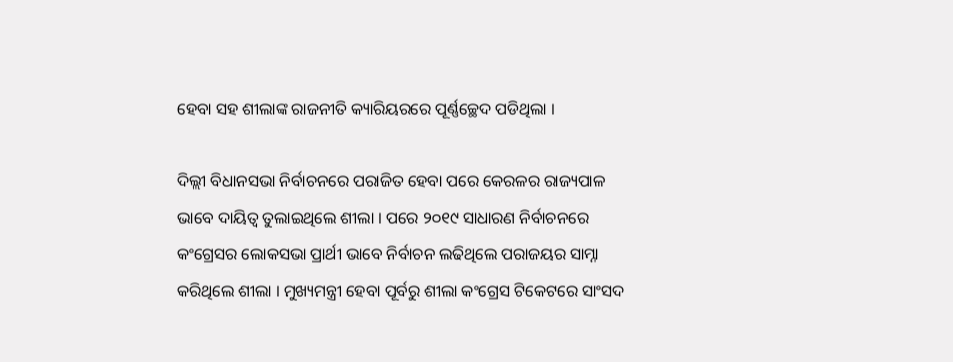ହେବା ସହ ଶୀଲାଙ୍କ ରାଜନୀତି କ୍ୟାରିୟରରେ ପୂର୍ଣ୍ଣଚ୍ଛେଦ ପଡିଥିଲା ।

ଦିଲ୍ଲୀ ବିଧାନସଭା ନିର୍ବାଚନରେ ପରାଜିତ ହେବା ପରେ କେରଳର ରାଜ୍ୟପାଳ ଭାବେ ଦାୟିତ୍ୱ ତୁଲାଇଥିଲେ ଶୀଲା । ପରେ ୨୦୧୯ ସାଧାରଣ ନିର୍ବାଚନରେ କଂଗ୍ରେସର ଲୋକସଭା ପ୍ରାର୍ଥୀ ଭାବେ ନିର୍ବାଚନ ଲଢିଥିଲେ ପରାଜୟର ସାମ୍ନା କରିଥିଲେ ଶୀଲା । ମୁଖ୍ୟମନ୍ତ୍ରୀ ହେବା ପୂର୍ବରୁ ଶୀଲା କଂଗ୍ରେସ ଟିକେଟରେ ସାଂସଦ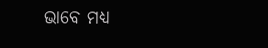ଭାବେ ମଧ୍ୟ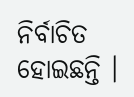ନିର୍ବାଚିତ ହୋଇଛନ୍ତି ।